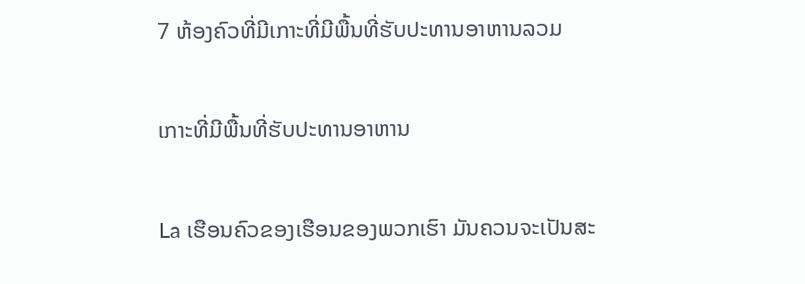7 ຫ້ອງຄົວທີ່ມີເກາະທີ່ມີພື້ນທີ່ຮັບປະທານອາຫານລວມ

ເກາະທີ່ມີພື້ນທີ່ຮັບປະທານອາຫານ

La ເຮືອນຄົວຂອງເຮືອນຂອງພວກເຮົາ ມັນຄວນຈະເປັນສະ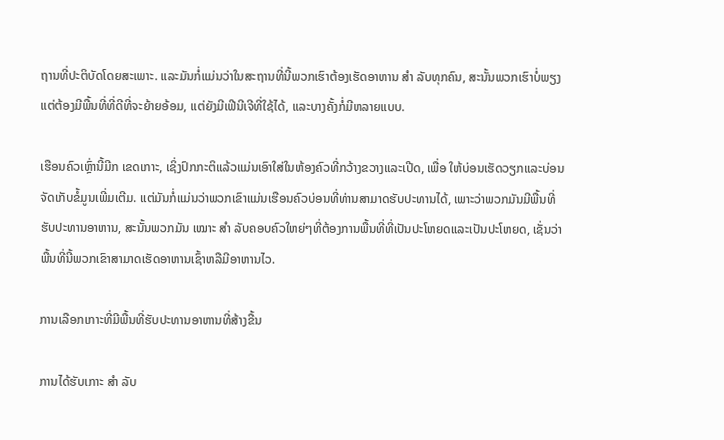ຖານທີ່ປະຕິບັດໂດຍສະເພາະ. ແລະມັນກໍ່ແມ່ນວ່າໃນສະຖານທີ່ນີ້ພວກເຮົາຕ້ອງເຮັດອາຫານ ສຳ ລັບທຸກຄົນ, ສະນັ້ນພວກເຮົາບໍ່ພຽງແຕ່ຕ້ອງມີພື້ນທີ່ທີ່ດີທີ່ຈະຍ້າຍອ້ອມ, ແຕ່ຍັງມີເຟີນີເຈີທີ່ໃຊ້ໄດ້, ແລະບາງຄັ້ງກໍ່ມີຫລາຍແບບ.

ເຮືອນຄົວເຫຼົ່ານີ້ມີກ ເຂດເກາະ, ເຊິ່ງປົກກະຕິແລ້ວແມ່ນເອົາໃສ່ໃນຫ້ອງຄົວທີ່ກວ້າງຂວາງແລະເປີດ, ເພື່ອ ໃຫ້ບ່ອນເຮັດວຽກແລະບ່ອນຈັດເກັບຂໍ້ມູນເພີ່ມເຕີມ. ແຕ່ມັນກໍ່ແມ່ນວ່າພວກເຂົາແມ່ນເຮືອນຄົວບ່ອນທີ່ທ່ານສາມາດຮັບປະທານໄດ້, ເພາະວ່າພວກມັນມີພື້ນທີ່ຮັບປະທານອາຫານ, ສະນັ້ນພວກມັນ ເໝາະ ສຳ ລັບຄອບຄົວໃຫຍ່ໆທີ່ຕ້ອງການພື້ນທີ່ທີ່ເປັນປະໂຫຍດແລະເປັນປະໂຫຍດ, ເຊັ່ນວ່າພື້ນທີ່ນີ້ພວກເຂົາສາມາດເຮັດອາຫານເຊົ້າຫລືມີອາຫານໄວ.

ການເລືອກເກາະທີ່ມີພື້ນທີ່ຮັບປະທານອາຫານທີ່ສ້າງຂື້ນ

ການໄດ້ຮັບເກາະ ສຳ ລັບ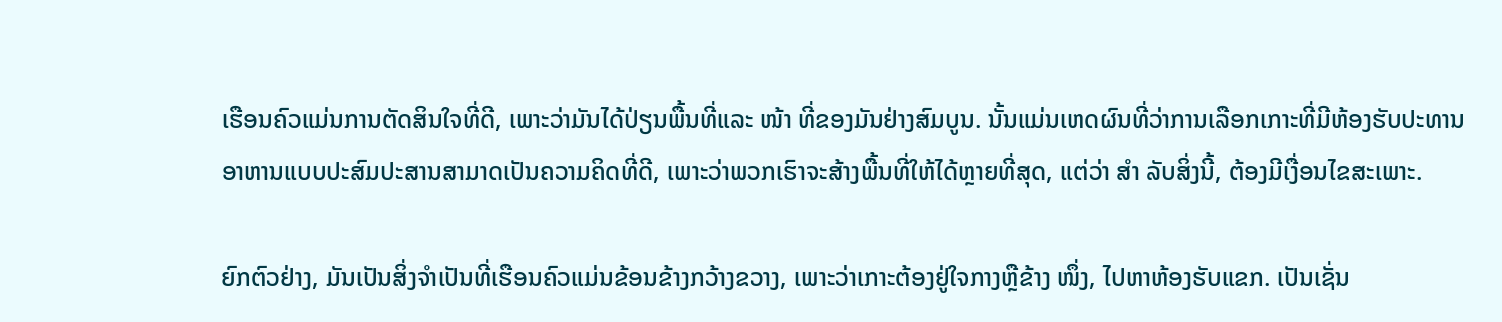ເຮືອນຄົວແມ່ນການຕັດສິນໃຈທີ່ດີ, ເພາະວ່າມັນໄດ້ປ່ຽນພື້ນທີ່ແລະ ໜ້າ ທີ່ຂອງມັນຢ່າງສົມບູນ. ນັ້ນແມ່ນເຫດຜົນທີ່ວ່າການເລືອກເກາະທີ່ມີຫ້ອງຮັບປະທານອາຫານແບບປະສົມປະສານສາມາດເປັນຄວາມຄິດທີ່ດີ, ເພາະວ່າພວກເຮົາຈະສ້າງພື້ນທີ່ໃຫ້ໄດ້ຫຼາຍທີ່ສຸດ, ແຕ່ວ່າ ສຳ ລັບສິ່ງນີ້, ຕ້ອງມີເງື່ອນໄຂສະເພາະ.

ຍົກຕົວຢ່າງ, ມັນເປັນສິ່ງຈໍາເປັນທີ່ເຮືອນຄົວແມ່ນຂ້ອນຂ້າງກວ້າງຂວາງ, ເພາະວ່າເກາະຕ້ອງຢູ່ໃຈກາງຫຼືຂ້າງ ໜຶ່ງ, ໄປຫາຫ້ອງຮັບແຂກ. ເປັນເຊັ່ນ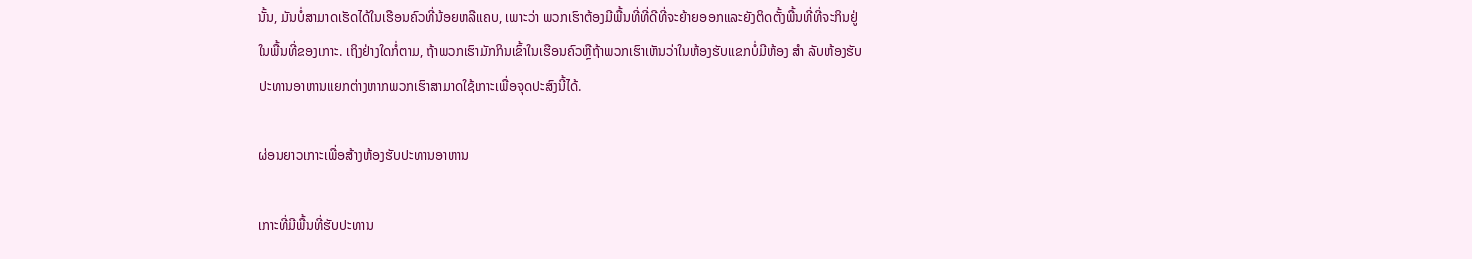ນັ້ນ, ມັນບໍ່ສາມາດເຮັດໄດ້ໃນເຮືອນຄົວທີ່ນ້ອຍຫລືແຄບ, ເພາະວ່າ ພວກເຮົາຕ້ອງມີພື້ນທີ່ທີ່ດີທີ່ຈະຍ້າຍອອກແລະຍັງຕິດຕັ້ງພື້ນທີ່ທີ່ຈະກິນຢູ່ໃນພື້ນທີ່ຂອງເກາະ. ເຖິງຢ່າງໃດກໍ່ຕາມ, ຖ້າພວກເຮົາມັກກິນເຂົ້າໃນເຮືອນຄົວຫຼືຖ້າພວກເຮົາເຫັນວ່າໃນຫ້ອງຮັບແຂກບໍ່ມີຫ້ອງ ສຳ ລັບຫ້ອງຮັບປະທານອາຫານແຍກຕ່າງຫາກພວກເຮົາສາມາດໃຊ້ເກາະເພື່ອຈຸດປະສົງນີ້ໄດ້.

ຜ່ອນຍາວເກາະເພື່ອສ້າງຫ້ອງຮັບປະທານອາຫານ

ເກາະທີ່ມີພື້ນທີ່ຮັບປະທານ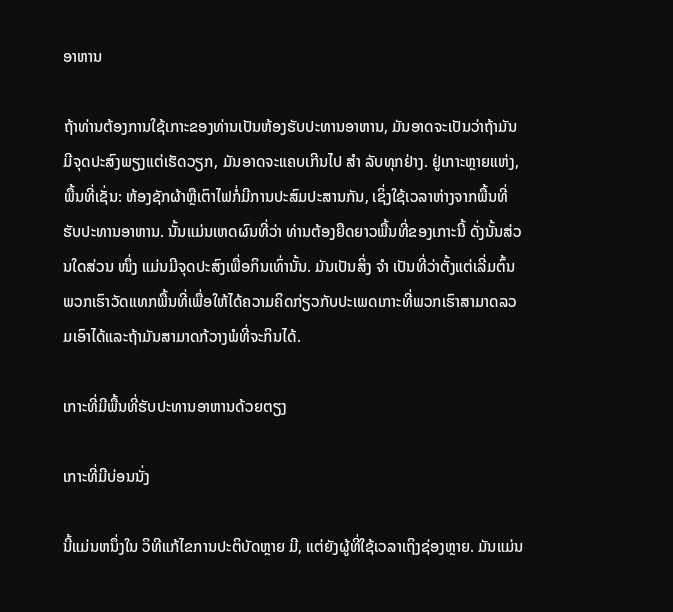ອາຫານ

ຖ້າທ່ານຕ້ອງການໃຊ້ເກາະຂອງທ່ານເປັນຫ້ອງຮັບປະທານອາຫານ, ມັນອາດຈະເປັນວ່າຖ້າມັນມີຈຸດປະສົງພຽງແຕ່ເຮັດວຽກ, ມັນອາດຈະແຄບເກີນໄປ ສຳ ລັບທຸກຢ່າງ. ຢູ່ເກາະຫຼາຍແຫ່ງ, ພື້ນທີ່ເຊັ່ນ: ຫ້ອງຊັກຜ້າຫຼືເຕົາໄຟກໍ່ມີການປະສົມປະສານກັນ, ເຊິ່ງໃຊ້ເວລາຫ່າງຈາກພື້ນທີ່ຮັບປະທານອາຫານ. ນັ້ນແມ່ນເຫດຜົນທີ່ວ່າ ທ່ານຕ້ອງຍືດຍາວພື້ນທີ່ຂອງເກາະນີ້ ດັ່ງນັ້ນສ່ວນໃດສ່ວນ ໜຶ່ງ ແມ່ນມີຈຸດປະສົງເພື່ອກິນເທົ່ານັ້ນ. ມັນເປັນສິ່ງ ຈຳ ເປັນທີ່ວ່າຕັ້ງແຕ່ເລີ່ມຕົ້ນພວກເຮົາວັດແທກພື້ນທີ່ເພື່ອໃຫ້ໄດ້ຄວາມຄິດກ່ຽວກັບປະເພດເກາະທີ່ພວກເຮົາສາມາດລວມເອົາໄດ້ແລະຖ້າມັນສາມາດກ້ວາງພໍທີ່ຈະກິນໄດ້.

ເກາະທີ່ມີພື້ນທີ່ຮັບປະທານອາຫານດ້ວຍຕຽງ

ເກາະທີ່ມີບ່ອນນັ່ງ

ນີ້ແມ່ນຫນຶ່ງໃນ ວິທີແກ້ໄຂການປະຕິບັດຫຼາຍ ມີ, ແຕ່ຍັງຜູ້ທີ່ໃຊ້ເວລາເຖິງຊ່ອງຫຼາຍ. ມັນແມ່ນ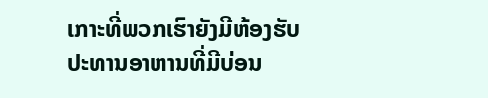ເກາະທີ່ພວກເຮົາຍັງມີຫ້ອງຮັບປະທານອາຫານທີ່ມີບ່ອນ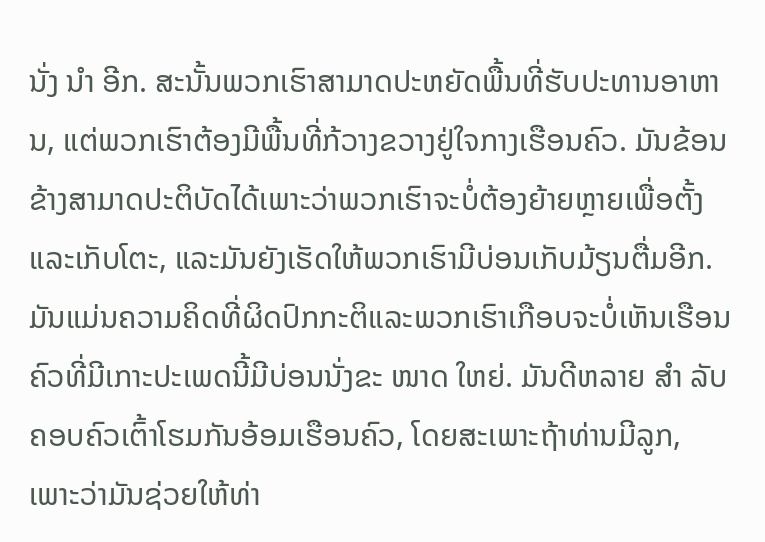ນັ່ງ ນຳ ອີກ. ສະນັ້ນພວກເຮົາສາມາດປະຫຍັດພື້ນທີ່ຮັບປະທານອາຫານ, ແຕ່ພວກເຮົາຕ້ອງມີພື້ນທີ່ກ້ວາງຂວາງຢູ່ໃຈກາງເຮືອນຄົວ. ມັນຂ້ອນຂ້າງສາມາດປະຕິບັດໄດ້ເພາະວ່າພວກເຮົາຈະບໍ່ຕ້ອງຍ້າຍຫຼາຍເພື່ອຕັ້ງແລະເກັບໂຕະ, ແລະມັນຍັງເຮັດໃຫ້ພວກເຮົາມີບ່ອນເກັບມ້ຽນຕື່ມອີກ. ມັນແມ່ນຄວາມຄິດທີ່ຜິດປົກກະຕິແລະພວກເຮົາເກືອບຈະບໍ່ເຫັນເຮືອນຄົວທີ່ມີເກາະປະເພດນີ້ມີບ່ອນນັ່ງຂະ ໜາດ ໃຫຍ່. ມັນດີຫລາຍ ສຳ ລັບຄອບຄົວເຕົ້າໂຮມກັນອ້ອມເຮືອນຄົວ, ໂດຍສະເພາະຖ້າທ່ານມີລູກ, ເພາະວ່າມັນຊ່ວຍໃຫ້ທ່າ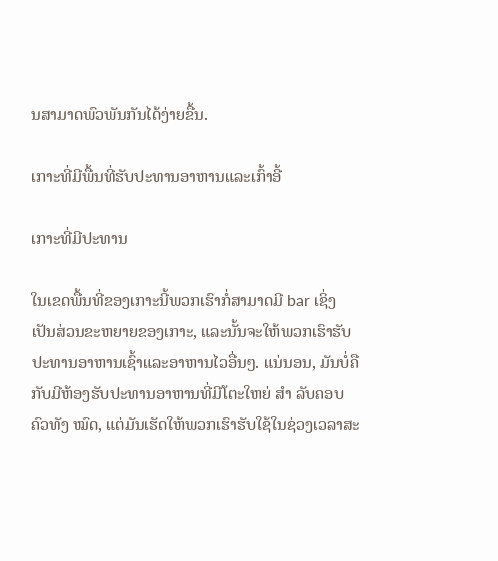ນສາມາດພົວພັນກັນໄດ້ງ່າຍຂື້ນ.

ເກາະທີ່ມີພື້ນທີ່ຮັບປະທານອາຫານແລະເກົ້າອີ້

ເກາະທີ່ມີປະທານ

ໃນເຂດພື້ນທີ່ຂອງເກາະນີ້ພວກເຮົາກໍ່ສາມາດມີ bar ເຊິ່ງເປັນສ່ວນຂະຫຍາຍຂອງເກາະ, ແລະນັ້ນຈະໃຫ້ພວກເຮົາຮັບປະທານອາຫານເຊົ້າແລະອາຫານໄວອື່ນໆ. ແນ່ນອນ, ມັນບໍ່ຄືກັບມີຫ້ອງຮັບປະທານອາຫານທີ່ມີໂຕະໃຫຍ່ ສຳ ລັບຄອບຄົວທັງ ໝົດ, ແຕ່ມັນເຮັດໃຫ້ພວກເຮົາຮັບໃຊ້ໃນຊ່ວງເວລາສະ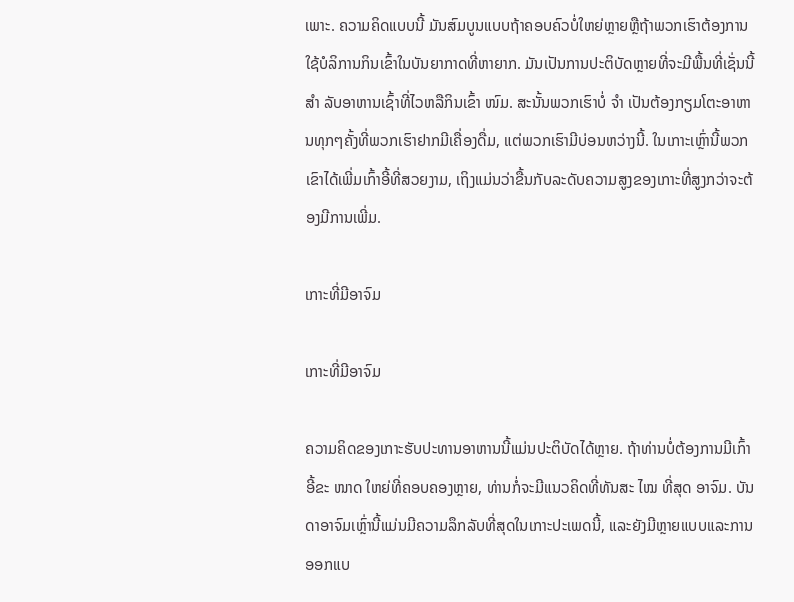ເພາະ. ຄວາມຄິດແບບນີ້ ມັນສົມບູນແບບຖ້າຄອບຄົວບໍ່ໃຫຍ່ຫຼາຍຫຼືຖ້າພວກເຮົາຕ້ອງການໃຊ້ບໍລິການກິນເຂົ້າໃນບັນຍາກາດທີ່ຫາຍາກ. ມັນເປັນການປະຕິບັດຫຼາຍທີ່ຈະມີພື້ນທີ່ເຊັ່ນນີ້ ສຳ ລັບອາຫານເຊົ້າທີ່ໄວຫລືກິນເຂົ້າ ໜົມ. ສະນັ້ນພວກເຮົາບໍ່ ຈຳ ເປັນຕ້ອງກຽມໂຕະອາຫານທຸກໆຄັ້ງທີ່ພວກເຮົາຢາກມີເຄື່ອງດື່ມ, ແຕ່ພວກເຮົາມີບ່ອນຫວ່າງນີ້. ໃນເກາະເຫຼົ່ານີ້ພວກເຂົາໄດ້ເພີ່ມເກົ້າອີ້ທີ່ສວຍງາມ, ເຖິງແມ່ນວ່າຂື້ນກັບລະດັບຄວາມສູງຂອງເກາະທີ່ສູງກວ່າຈະຕ້ອງມີການເພີ່ມ.

ເກາະທີ່ມີອາຈົມ

ເກາະທີ່ມີອາຈົມ

ຄວາມຄິດຂອງເກາະຮັບປະທານອາຫານນີ້ແມ່ນປະຕິບັດໄດ້ຫຼາຍ. ຖ້າທ່ານບໍ່ຕ້ອງການມີເກົ້າອີ້ຂະ ໜາດ ໃຫຍ່ທີ່ຄອບຄອງຫຼາຍ, ທ່ານກໍ່ຈະມີແນວຄິດທີ່ທັນສະ ໄໝ ທີ່ສຸດ ອາຈົມ. ບັນດາອາຈົມເຫຼົ່ານີ້ແມ່ນມີຄວາມລຶກລັບທີ່ສຸດໃນເກາະປະເພດນີ້, ແລະຍັງມີຫຼາຍແບບແລະການອອກແບ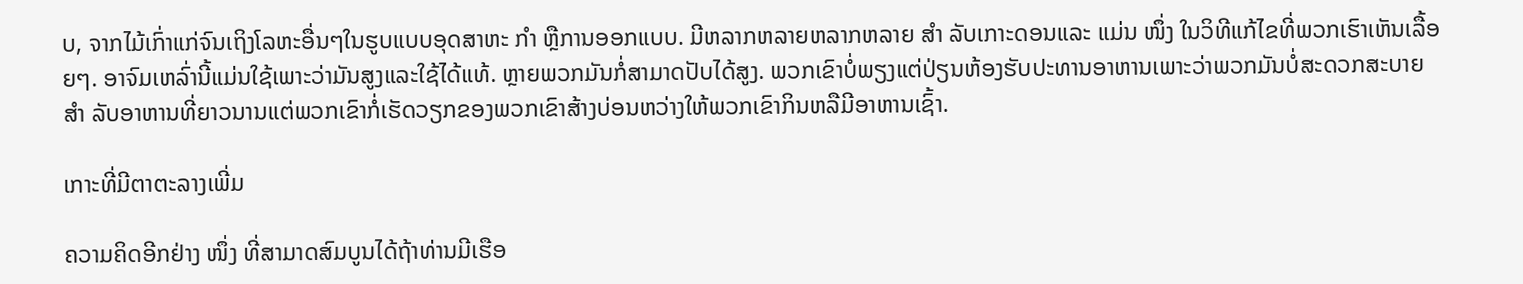ບ, ຈາກໄມ້ເກົ່າແກ່ຈົນເຖິງໂລຫະອື່ນໆໃນຮູບແບບອຸດສາຫະ ກຳ ຫຼືການອອກແບບ. ມີຫລາກຫລາຍຫລາກຫລາຍ ສຳ ລັບເກາະດອນແລະ ແມ່ນ ໜຶ່ງ ໃນວິທີແກ້ໄຂທີ່ພວກເຮົາເຫັນເລື້ອຍໆ. ອາຈົມເຫລົ່ານີ້ແມ່ນໃຊ້ເພາະວ່າມັນສູງແລະໃຊ້ໄດ້ແທ້. ຫຼາຍພວກມັນກໍ່ສາມາດປັບໄດ້ສູງ. ພວກເຂົາບໍ່ພຽງແຕ່ປ່ຽນຫ້ອງຮັບປະທານອາຫານເພາະວ່າພວກມັນບໍ່ສະດວກສະບາຍ ສຳ ລັບອາຫານທີ່ຍາວນານແຕ່ພວກເຂົາກໍ່ເຮັດວຽກຂອງພວກເຂົາສ້າງບ່ອນຫວ່າງໃຫ້ພວກເຂົາກິນຫລືມີອາຫານເຊົ້າ.

ເກາະທີ່ມີຕາຕະລາງເພີ່ມ

ຄວາມຄິດອີກຢ່າງ ໜຶ່ງ ທີ່ສາມາດສົມບູນໄດ້ຖ້າທ່ານມີເຮືອ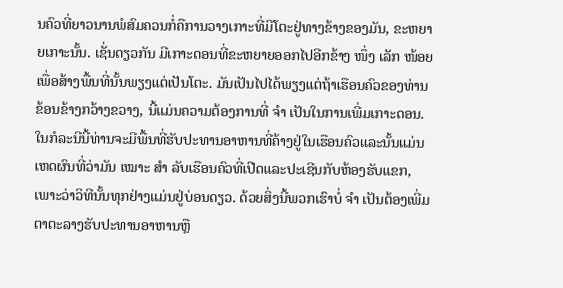ນຄົວທີ່ຍາວນານພໍສົມຄວນກໍ່ຄືການວາງເກາະທີ່ມີໂຕະຢູ່ທາງຂ້າງຂອງມັນ, ຂະຫຍາຍເກາະນັ້ນ. ເຊັ່ນດຽວກັນ ມີເກາະດອນທີ່ຂະຫຍາຍອອກໄປອີກຂ້າງ ໜຶ່ງ ເລັກ ໜ້ອຍ ເພື່ອສ້າງພື້ນທີ່ນັ້ນພຽງແຕ່ເປັນໂຕະ. ມັນເປັນໄປໄດ້ພຽງແຕ່ຖ້າເຮືອນຄົວຂອງທ່ານຂ້ອນຂ້າງກວ້າງຂວາງ, ນີ້ແມ່ນຄວາມຕ້ອງການທີ່ ຈຳ ເປັນໃນການເພີ່ມເກາະດອນ. ໃນກໍລະນີນີ້ທ່ານຈະມີພື້ນທີ່ຮັບປະທານອາຫານທີ່ຄ້າງຢູ່ໃນເຮືອນຄົວແລະນັ້ນແມ່ນເຫດຜົນທີ່ວ່າມັນ ເໝາະ ສຳ ລັບເຮືອນຄົວທີ່ເປີດແລະປະເຊີນກັບຫ້ອງຮັບແຂກ, ເພາະວ່າວິທີນັ້ນທຸກຢ່າງແມ່ນຢູ່ບ່ອນດຽວ. ດ້ວຍສິ່ງນີ້ພວກເຮົາບໍ່ ຈຳ ເປັນຕ້ອງເພີ່ມຕາຕະລາງຮັບປະທານອາຫານຫຼື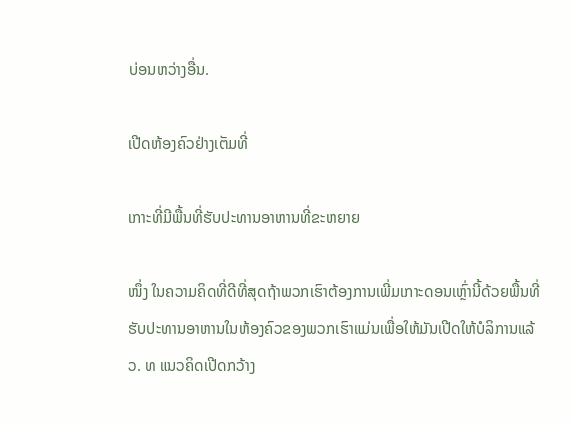ບ່ອນຫວ່າງອື່ນ.

ເປີດຫ້ອງຄົວຢ່າງເຕັມທີ່

ເກາະທີ່ມີພື້ນທີ່ຮັບປະທານອາຫານທີ່ຂະຫຍາຍ

ໜຶ່ງ ໃນຄວາມຄິດທີ່ດີທີ່ສຸດຖ້າພວກເຮົາຕ້ອງການເພີ່ມເກາະດອນເຫຼົ່ານີ້ດ້ວຍພື້ນທີ່ຮັບປະທານອາຫານໃນຫ້ອງຄົວຂອງພວກເຮົາແມ່ນເພື່ອໃຫ້ມັນເປີດໃຫ້ບໍລິການແລ້ວ. ທ ແນວຄິດເປີດກວ້າງ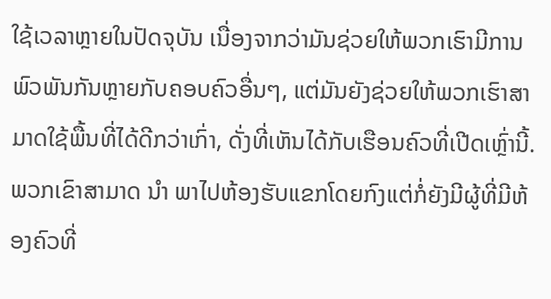ໃຊ້ເວລາຫຼາຍໃນປັດຈຸບັນ ເນື່ອງຈາກວ່າມັນຊ່ວຍໃຫ້ພວກເຮົາມີການພົວພັນກັນຫຼາຍກັບຄອບຄົວອື່ນໆ, ແຕ່ມັນຍັງຊ່ວຍໃຫ້ພວກເຮົາສາມາດໃຊ້ພື້ນທີ່ໄດ້ດີກວ່າເກົ່າ, ດັ່ງທີ່ເຫັນໄດ້ກັບເຮືອນຄົວທີ່ເປີດເຫຼົ່ານີ້. ພວກເຂົາສາມາດ ນຳ ພາໄປຫ້ອງຮັບແຂກໂດຍກົງແຕ່ກໍ່ຍັງມີຜູ້ທີ່ມີຫ້ອງຄົວທີ່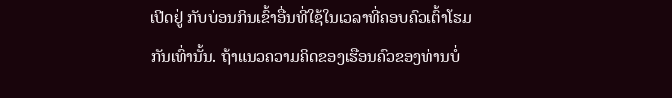ເປີດຢູ່ ກັບບ່ອນກິນເຂົ້າອື່ນທີ່ໃຊ້ໃນເວລາທີ່ຄອບຄົວເຕົ້າໂຮມກັນເທົ່ານັ້ນ. ຖ້າແນວຄວາມຄິດຂອງເຮືອນຄົວຂອງທ່ານບໍ່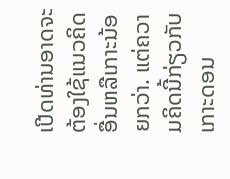ເປີດທ່ານອາດຈະຕ້ອງໃຊ້ແນວຄິດອື່ນຫລືເກາະນ້ອຍກວ່າ. ແຕ່ຄວາມຄິດນີ້ກ່ຽວກັບເກາະດອນ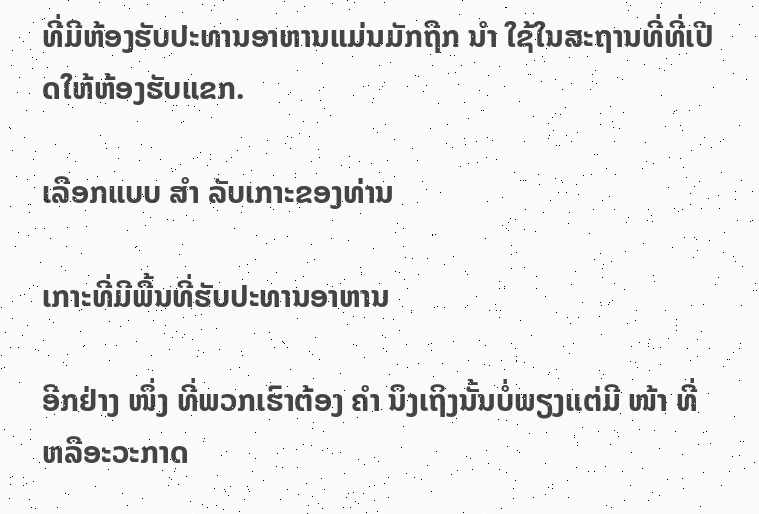ທີ່ມີຫ້ອງຮັບປະທານອາຫານແມ່ນມັກຖືກ ນຳ ໃຊ້ໃນສະຖານທີ່ທີ່ເປີດໃຫ້ຫ້ອງຮັບແຂກ.

ເລືອກແບບ ສຳ ລັບເກາະຂອງທ່ານ

ເກາະທີ່ມີພື້ນທີ່ຮັບປະທານອາຫານ

ອີກຢ່າງ ໜຶ່ງ ທີ່ພວກເຮົາຕ້ອງ ຄຳ ນຶງເຖິງນັ້ນບໍ່ພຽງແຕ່ມີ ໜ້າ ທີ່ຫລືອະວະກາດ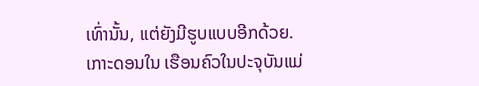ເທົ່ານັ້ນ, ແຕ່ຍັງມີຮູບແບບອີກດ້ວຍ. ເກາະດອນໃນ ເຮືອນຄົວໃນປະຈຸບັນແມ່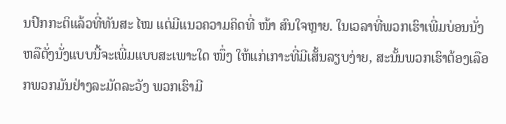ນປົກກະຕິແລ້ວທີ່ທັນສະ ໄໝ ແຕ່ມີແນວຄວາມຄິດທີ່ ໜ້າ ສົນໃຈຫຼາຍ. ໃນເວລາທີ່ພວກເຮົາເພີ່ມບ່ອນນັ່ງຫລືຕັ່ງນັ່ງແບບນີ້ຈະເພີ່ມແບບສະເພາະໃດ ໜຶ່ງ ໃຫ້ແກ່ເກາະທີ່ມີເສັ້ນລຽບງ່າຍ, ສະນັ້ນພວກເຮົາຕ້ອງເລືອກພວກມັນຢ່າງລະມັດລະວັງ ພວກເຮົາມີ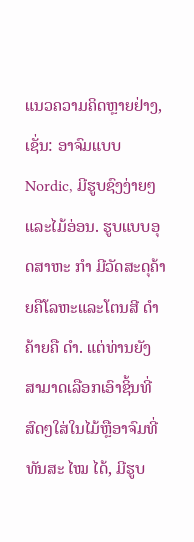ແນວຄວາມຄິດຫຼາຍຢ່າງ, ເຊັ່ນ: ອາຈົມແບບ Nordic, ມີຮູບຊົງງ່າຍໆແລະໄມ້ອ່ອນ. ຮູບແບບອຸດສາຫະ ກຳ ມີວັດສະດຸຄ້າຍຄືໂລຫະແລະໂຕນສີ ດຳ ຄ້າຍຄື ດຳ. ແຕ່ທ່ານຍັງສາມາດເລືອກເອົາຊິ້ນທີ່ສົດໆໃສ່ໃນໄມ້ຫຼືອາຈົມທີ່ທັນສະ ໄໝ ໄດ້, ມີຮູບ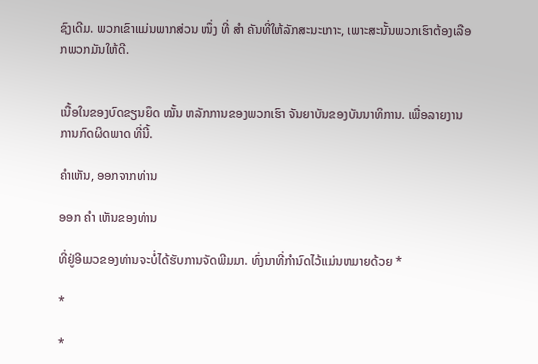ຊົງເດີມ. ພວກເຂົາແມ່ນພາກສ່ວນ ໜຶ່ງ ທີ່ ສຳ ຄັນທີ່ໃຫ້ລັກສະນະເກາະ, ເພາະສະນັ້ນພວກເຮົາຕ້ອງເລືອກພວກມັນໃຫ້ດີ.


ເນື້ອໃນຂອງບົດຂຽນຍຶດ ໝັ້ນ ຫລັກການຂອງພວກເຮົາ ຈັນຍາບັນຂອງບັນນາທິການ. ເພື່ອລາຍງານການກົດຜິດພາດ ທີ່ນີ້.

ຄໍາເຫັນ, ອອກຈາກທ່ານ

ອອກ ຄຳ ເຫັນຂອງທ່ານ

ທີ່ຢູ່ອີເມວຂອງທ່ານຈະບໍ່ໄດ້ຮັບການຈັດພີມມາ. ທົ່ງນາທີ່ກໍານົດໄວ້ແມ່ນຫມາຍດ້ວຍ *

*

*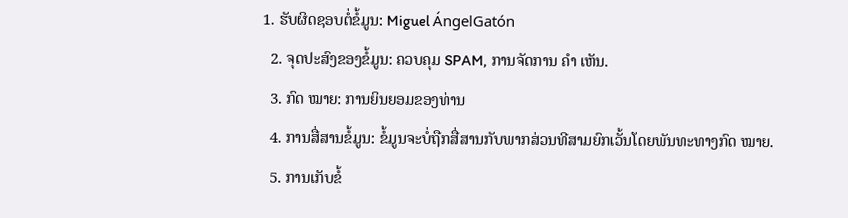1. ຮັບຜິດຊອບຕໍ່ຂໍ້ມູນ: Miguel ÁngelGatón
  2. ຈຸດປະສົງຂອງຂໍ້ມູນ: ຄວບຄຸມ SPAM, ການຈັດການ ຄຳ ເຫັນ.
  3. ກົດ ໝາຍ: ການຍິນຍອມຂອງທ່ານ
  4. ການສື່ສານຂໍ້ມູນ: ຂໍ້ມູນຈະບໍ່ຖືກສື່ສານກັບພາກສ່ວນທີສາມຍົກເວັ້ນໂດຍພັນທະທາງກົດ ໝາຍ.
  5. ການເກັບຂໍ້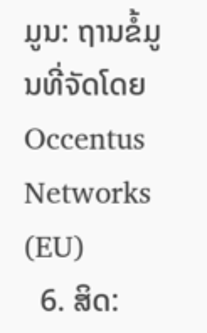ມູນ: ຖານຂໍ້ມູນທີ່ຈັດໂດຍ Occentus Networks (EU)
  6. ສິດ: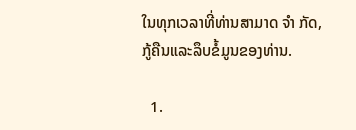ໃນທຸກເວລາທີ່ທ່ານສາມາດ ຈຳ ກັດ, ກູ້ຄືນແລະລຶບຂໍ້ມູນຂອງທ່ານ.

  1.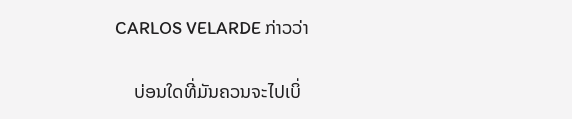CARLOS VELARDE ກ່າວວ່າ

    ບ່ອນໃດທີ່ມັນຄວນຈະໄປເບິ່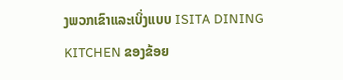ງພວກເຂົາແລະເບິ່ງແບບ ISITA DINING KITCHEN ຂອງຂ້ອຍ